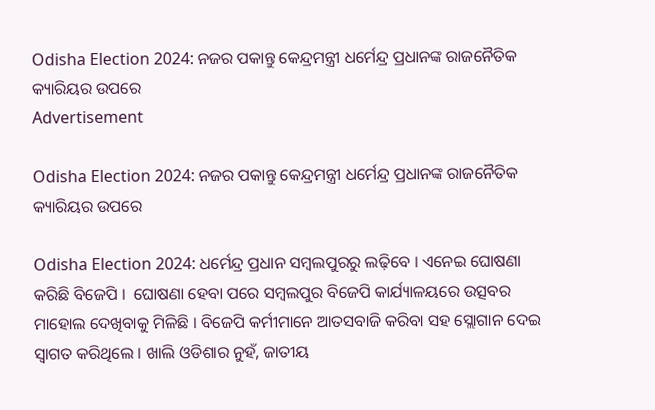Odisha Election 2024: ନଜର ପକାନ୍ତୁ କେନ୍ଦ୍ରମନ୍ତ୍ରୀ ଧର୍ମେନ୍ଦ୍ର ପ୍ରଧାନଙ୍କ ରାଜନୈତିକ କ୍ୟାରିୟର ଉପରେ
Advertisement

Odisha Election 2024: ନଜର ପକାନ୍ତୁ କେନ୍ଦ୍ରମନ୍ତ୍ରୀ ଧର୍ମେନ୍ଦ୍ର ପ୍ରଧାନଙ୍କ ରାଜନୈତିକ କ୍ୟାରିୟର ଉପରେ

Odisha Election 2024: ଧର୍ମେନ୍ଦ୍ର ପ୍ରଧାନ ସମ୍ବଲପୁରରୁ ଲଢ଼ିବେ । ଏନେଇ ଘୋଷଣା କରିଛି ବିଜେପି ।  ଘୋଷଣା ହେବା ପରେ ସମ୍ବଲପୁର ବିଜେପି କାର୍ଯ୍ୟାଳୟରେ ଉତ୍ସବର ମାହୋଲ ଦେଖିବାକୁ ମିଳିଛି । ବିଜେପି କର୍ମୀମାନେ ଆତସବାଜି କରିବା ସହ ସ୍ଲୋଗାନ ଦେଇ ସ୍ୱାଗତ କରିଥିଲେ । ଖାଲି ଓଡିଶାର ନୁହଁ, ଜାତୀୟ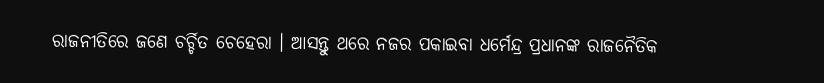ରାଜନୀତିରେ ଜଣେ ଚର୍ଚ୍ଚିତ ଚେହେରା । ଆସନ୍ତୁ ଥରେ ନଜର ପକାଇବା ଧର୍ମେନ୍ଦ୍ର ପ୍ରଧାନଙ୍କ ରାଜନୈତିକ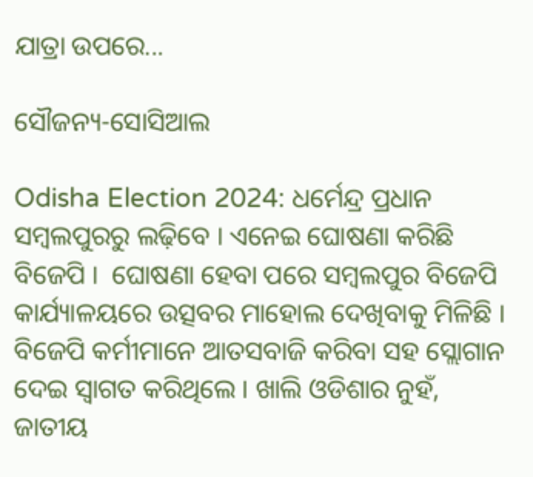ଯାତ୍ରା ଉପରେ...

ସୌଜନ୍ୟ-ସୋସିଆଲ

Odisha Election 2024: ଧର୍ମେନ୍ଦ୍ର ପ୍ରଧାନ ସମ୍ବଲପୁରରୁ ଲଢ଼ିବେ । ଏନେଇ ଘୋଷଣା କରିଛି ବିଜେପି ।  ଘୋଷଣା ହେବା ପରେ ସମ୍ବଲପୁର ବିଜେପି କାର୍ଯ୍ୟାଳୟରେ ଉତ୍ସବର ମାହୋଲ ଦେଖିବାକୁ ମିଳିଛି । ବିଜେପି କର୍ମୀମାନେ ଆତସବାଜି କରିବା ସହ ସ୍ଲୋଗାନ ଦେଇ ସ୍ୱାଗତ କରିଥିଲେ । ଖାଲି ଓଡିଶାର ନୁହଁ, ଜାତୀୟ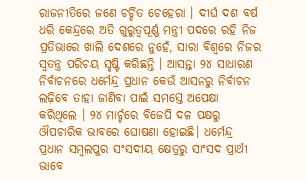ରାଜନୀତିରେ ଜଣେ ଚର୍ଚ୍ଚିତ ଚେହେରା । ଦୀର୍ଘ ଦଶ ବର୍ଷ ଧରି କେନ୍ଦ୍ରରେ ଅତି ଗୁରୁତ୍ୱପୂର୍ଣ୍ଣ ମନ୍ତ୍ରୀ ପଦରେ ରହି ନିଜ ପ୍ରତିଭାରେ ଖାଲି ଦେଶରେ ନୁହେଁ, ସାରା ବିଶ୍ୱରେ ନିଜର ସ୍ୱତନ୍ତ୍ର ପରିଚୟ ସୃଷ୍ଟି କରିଛନ୍ତି । ଆସନ୍ତା ୨୪ ସାଧାରଣ ନିର୍ବାଚନରେ ଧର୍ମେନ୍ଦ୍ର ପ୍ରଧାନ କେଉଁ ଆସନରୁ ନିର୍ବାଚନ ଲଢ଼ିବେ ତାହା ଜାଣିବା ପାଇଁ ସମସ୍ତେ ଅପେକ୍ଷା କରିଥିଲେ । ୨୪ ମାର୍ଚ୍ଚରେ ବିଜେପି ଦଳ ପକ୍ଷରୁ ଔପଚାରିକ ଭାବରେ ଘୋଷଣା ହୋଇଛି। ଧର୍ମେନ୍ଦ୍ର ପ୍ରଧାନ ସମ୍ବଲପୁର ସଂସଦୀୟ କ୍ଷେତ୍ରରୁ ସାଂସଦ ପ୍ରାର୍ଥୀ ଭାବେ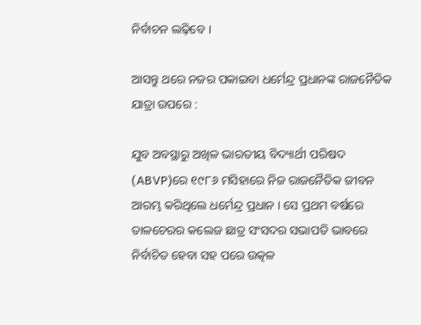ନିର୍ବାଚନ ଲଢ଼ିବେ ।

ଆସନ୍ତୁ ଥରେ ନଜର ପକାଇବା ଧର୍ମେନ୍ଦ୍ର ପ୍ରଧାନଙ୍କ ରାଜନୈତିକ ଯାତ୍ରା ଉପରେ :

ଯୁବ ଅବସ୍ଥାରୁ ଅଖିଳ ଭାରତୀୟ ବିଦ୍ୟାର୍ଥୀ ପରିଷଦ (ABVP)ରେ ୧୯୮୬ ମସିହାରେ ନିଜ ରାଜନୈତିକ ଜୀବନ ଆରମ୍ଭ କରିଥିଲେ ଧର୍ମେନ୍ଦ୍ର ପ୍ରଧାନ । ସେ ପ୍ରଥମ ବର୍ଷରେ ତାଳଚେରର କଲେଜ ଛାତ୍ର ସଂସଦର ସଭାପତି ଭାବରେ ନିର୍ବାଚିତ ହେବା ସହ ପରେ ଉତ୍କଳ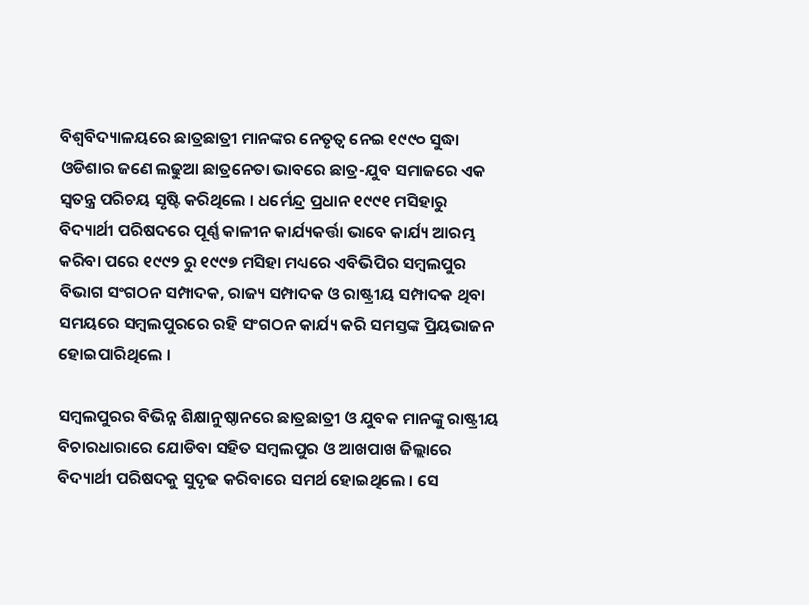ବିଶ୍ୱବିଦ୍ୟାଳୟରେ ଛାତ୍ରଛାତ୍ରୀ ମାନଙ୍କର ନେତୃତ୍ୱ ନେଇ ୧୯୯୦ ସୁଦ୍ଧା ଓଡିଶାର ଜଣେ ଲଢୁଆ ଛାତ୍ରନେତା ଭାବରେ ଛାତ୍ର-ଯୁବ ସମାଜରେ ଏକ ସ୍ୱତନ୍ତ୍ର ପରିଚୟ ସୃଷ୍ଟି କରିଥିଲେ । ଧର୍ମେନ୍ଦ୍ର ପ୍ରଧାନ ୧୯୯୧ ମସିହାରୁ ବିଦ୍ୟାର୍ଥୀ ପରିଷଦରେ ପୂର୍ଣ୍ଣ କାଳୀନ କାର୍ଯ୍ୟକର୍ତ୍ତା ଭାବେ କାର୍ଯ୍ୟ ଆରମ୍ଭ କରିବା ପରେ ୧୯୯୨ ରୁ ୧୯୯୭ ମସିହା ମଧ୍ୟରେ ଏବିଭିପିର ସମ୍ବଲପୁର ବିଭାଗ ସଂଗଠନ ସମ୍ପାଦକ, ରାଜ୍ୟ ସମ୍ପାଦକ ଓ ରାଷ୍ଟ୍ରୀୟ ସମ୍ପାଦକ ଥିବା ସମୟରେ ସମ୍ବଲପୁରରେ ରହି ସଂଗଠନ କାର୍ଯ୍ୟ କରି ସମସ୍ତଙ୍କ ପ୍ରିୟଭାଜନ ହୋଇପାରିଥିଲେ ।

ସମ୍ବଲପୁରର ବିଭିନ୍ନ ଶିକ୍ଷାନୁଷ୍ଠାନରେ ଛାତ୍ରଛାତ୍ରୀ ଓ ଯୁବକ ମାନଙ୍କୁ ରାଷ୍ଟ୍ରୀୟ ବିଚାରଧାରାରେ ଯୋଡିବା ସହିତ ସମ୍ବଲପୁର ଓ ଆଖପାଖ ଜିଲ୍ଲାରେ ବିଦ୍ୟାର୍ଥୀ ପରିଷଦକୁ ସୁଦୃଢ କରିବାରେ ସମର୍ଥ ହୋଇଥିଲେ । ସେ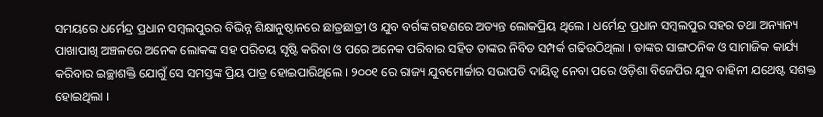ସମୟରେ ଧର୍ମେନ୍ଦ୍ର ପ୍ରଧାନ ସମ୍ବଲପୁରର ବିଭିନ୍ନ ଶିକ୍ଷାନୁଷ୍ଠାନରେ ଛାତ୍ରଛାତ୍ରୀ ଓ ଯୁବ ବର୍ଗଙ୍କ ଗହଣରେ ଅତ୍ୟନ୍ତ ଲୋକପ୍ରିୟ ଥିଲେ । ଧର୍ମେନ୍ଦ୍ର ପ୍ରଧାନ ସମ୍ବଲପୁର ସହର ତଥା ଅନ୍ୟାନ୍ୟ ପାଖାପାଖି ଅଞ୍ଚଳରେ ଅନେକ ଲୋକଙ୍କ ସହ ପରିଚୟ ସୃଷ୍ଟି କରିବା ଓ ପରେ ଅନେକ ପରିବାର ସହିତ ତାଙ୍କର ନିବିଡ ସମ୍ପର୍କ ଗଢିଉଠିଥିଲା । ତାଙ୍କର ସାଙ୍ଗଠନିକ ଓ ସାମାଜିକ କାର୍ଯ୍ୟ କରିବାର ଇଚ୍ଛାଶକ୍ତି ଯୋଗୁଁ ସେ ସମସ୍ତଙ୍କ ପ୍ରିୟ ପାତ୍ର ହୋଇପାରିଥିଲେ । ୨୦୦୧ ରେ ରାଜ୍ୟ ଯୁବମୋର୍ଚ୍ଚାର ସଭାପତି ଦାୟିତ୍ୱ ନେବା ପରେ ଓଡ଼ିଶା ବିଜେପିର ଯୁବ ବାହିନୀ ଯଥେଷ୍ଟ ସଶକ୍ତ ହୋଇଥିଲା ।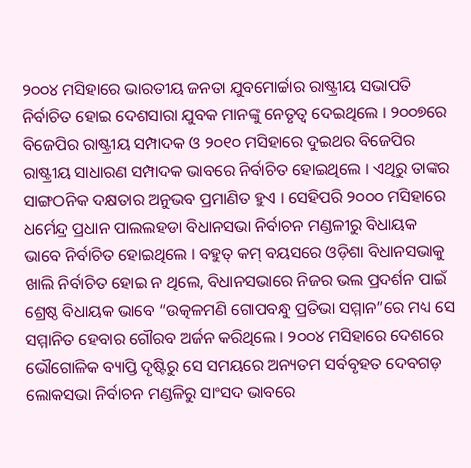୨୦୦୪ ମସିହାରେ ଭାରତୀୟ ଜନତା ଯୁବମୋର୍ଚ୍ଚାର ରାଷ୍ଟ୍ରୀୟ ସଭାପତି ନିର୍ବାଚିତ ହୋଇ ଦେଶସାରା ଯୁବକ ମାନଙ୍କୁ ନେତୃତ୍ବ ଦେଇଥିଲେ । ୨୦୦୭ରେ ବିଜେପିର ରାଷ୍ଟ୍ରୀୟ ସମ୍ପାଦକ ଓ ୨୦୧୦ ମସିହାରେ ଦୁଇଥର ବିଜେପିର ରାଷ୍ଟ୍ରୀୟ ସାଧାରଣ ସମ୍ପାଦକ ଭାବରେ ନିର୍ବାଚିତ ହୋଇଥିଲେ । ଏଥିରୁ ତାଙ୍କର ସାଙ୍ଗଠନିକ ଦକ୍ଷତାର ଅନୁଭବ ପ୍ରମାଣିତ ହୁଏ । ସେହିପରି ୨୦୦୦ ମସିହାରେ ଧର୍ମେନ୍ଦ୍ର ପ୍ରଧାନ ପାଲଲହଡା ବିଧାନସଭା ନିର୍ବାଚନ ମଣ୍ଡଳୀରୁ ବିଧାୟକ ଭାବେ ନିର୍ବାଚିତ ହୋଇଥିଲେ । ବହୁତ୍ କମ୍ ବୟସରେ ଓଡ଼ିଶା ବିଧାନସଭାକୁ ଖାଲି ନିର୍ବାଚିତ ହୋଇ ନ ଥିଲେ, ବିଧାନସଭାରେ ନିଜର ଭଲ ପ୍ରଦର୍ଶନ ପାଇଁ ଶ୍ରେଷ୍ଠ ବିଧାୟକ ଭାବେ “ଉତ୍କଳମଣି ଗୋପବନ୍ଧୁ ପ୍ରତିଭା ସମ୍ମାନ”ରେ ମଧ୍ୟ ସେ ସମ୍ମାନିତ ହେବାର ଗୌରବ ଅର୍ଜନ କରିଥିଲେ । ୨୦୦୪ ମସିହାରେ ଦେଶରେ ଭୌଗୋଳିକ ବ୍ୟାପ୍ତି ଦୃଷ୍ଟିରୁ ସେ ସମୟରେ ଅନ୍ୟତମ ସର୍ବବୃହତ ଦେବଗଡ଼ ଲୋକସଭା ନିର୍ବାଚନ ମଣ୍ଡଳିରୁ ସାଂସଦ ଭାବରେ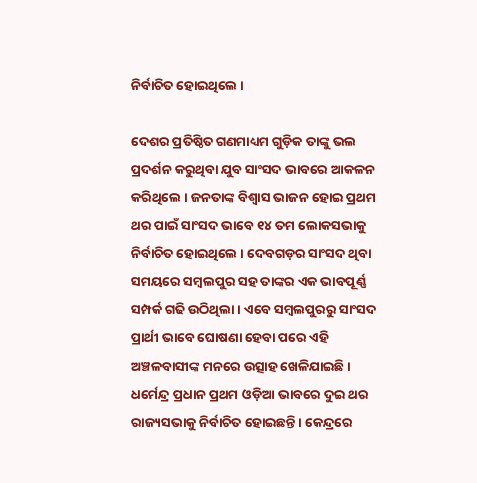ନିର୍ବାଚିତ ହୋଇଥିଲେ ।

ଦେଶର ପ୍ରତିଷ୍ଠିତ ଗଣମାଧ୍ୟମ ଗୁଡ଼ିକ ତାଙ୍କୁ ଭଲ ପ୍ରଦର୍ଶନ କରୁଥିବା ଯୁବ ସାଂସଦ ଭାବରେ ଆକଳନ କରିଥିଲେ । ଜନତାଙ୍କ ବିଶ୍ୱାସ ଭାଜନ ହୋଇ ପ୍ରଥମ ଥର ପାଇଁ ସାଂସଦ ଭାବେ ୧୪ ତମ ଲୋକସଭାକୁ ନିର୍ବାଚିତ ହୋଇଥିଲେ । ଦେବଗଡ଼ର ସାଂସଦ ଥିବା ସମୟରେ ସମ୍ବଲପୁର ସହ ତାଙ୍କର ଏକ ଭାବପୂର୍ଣ୍ଣ ସମ୍ପର୍କ ଗଢି ଉଠିଥିଲା । ଏବେ ସମ୍ବଲପୁରରୁ ସାଂସଦ ପ୍ରାର୍ଥୀ ଭାବେ ଘୋଷଣା ହେବା ପରେ ଏହି ଅଞ୍ଚଳବାସୀଙ୍କ ମନରେ ଉତ୍ସାହ ଖେଳିଯାଇଛି । ଧର୍ମେନ୍ଦ୍ର ପ୍ରଧାନ ପ୍ରଥମ ଓଡ଼ିଆ ଭାବରେ ଦୁଇ ଥର ରାଜ୍ୟସଭାକୁ ନିର୍ବାଚିତ ହୋଇଛନ୍ତି । କେନ୍ଦ୍ରରେ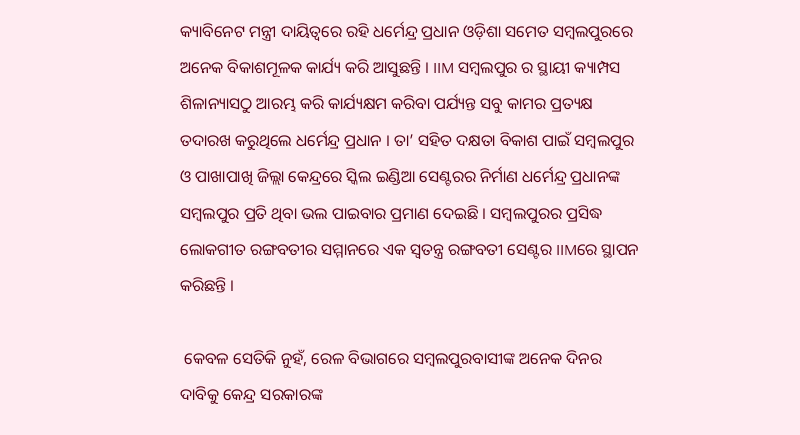କ୍ୟାବିନେଟ ମନ୍ତ୍ରୀ ଦାୟିତ୍ୱରେ ରହି ଧର୍ମେନ୍ଦ୍ର ପ୍ରଧାନ ଓଡ଼ିଶା ସମେତ ସମ୍ବଲପୁରରେ ଅନେକ ବିକାଶମୂଳକ କାର୍ଯ୍ୟ କରି ଆସୁଛନ୍ତି । IIM ସମ୍ବଲପୁର ର ସ୍ଥାୟୀ କ୍ୟାମ୍ପସ ଶିଳାନ୍ୟାସଠୁ ଆରମ୍ଭ କରି କାର୍ଯ୍ୟକ୍ଷମ କରିବା ପର୍ଯ୍ୟନ୍ତ ସବୁ କାମର ପ୍ରତ୍ୟକ୍ଷ ତଦାରଖ କରୁଥିଲେ ଧର୍ମେନ୍ଦ୍ର ପ୍ରଧାନ । ତା’ ସହିତ ଦକ୍ଷତା ବିକାଶ ପାଇଁ ସମ୍ବଲପୁର ଓ ପାଖାପାଖି ଜିଲ୍ଲା କେନ୍ଦ୍ରରେ ସ୍କିଲ ଇଣ୍ଡିଆ ସେଣ୍ଟରର ନିର୍ମାଣ ଧର୍ମେନ୍ଦ୍ର ପ୍ରଧାନଙ୍କ ସମ୍ବଲପୁର ପ୍ରତି ଥିବା ଭଲ ପାଇବାର ପ୍ରମାଣ ଦେଇଛି । ସମ୍ବଲପୁରର ପ୍ରସିଦ୍ଧ ଲୋକଗୀତ ରଙ୍ଗବତୀର ସମ୍ମାନରେ ଏକ ସ୍ୱତନ୍ତ୍ର ରଙ୍ଗବତୀ ସେଣ୍ଟର IIMରେ ସ୍ଥାପନ କରିଛନ୍ତି ।

 କେବଳ ସେତିକି ନୁହଁ, ରେଳ ବିଭାଗରେ ସମ୍ବଲପୁରବାସୀଙ୍କ ଅନେକ ଦିନର ଦାବିକୁ କେନ୍ଦ୍ର ସରକାରଙ୍କ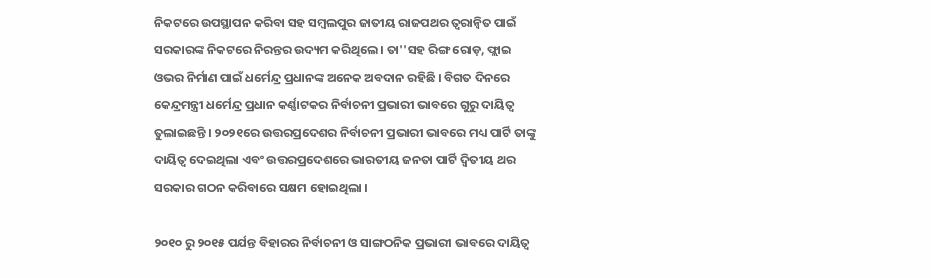ନିକଟରେ ଉପସ୍ଥାପନ କରିବା ସହ ସମ୍ବଲପୁର ଜାତୀୟ ରାଜପଥର ତ୍ୱରାନ୍ୱିତ ପାଇଁ ସରକାରଙ୍କ ନିକଟରେ ନିରନ୍ତର ଉଦ୍ୟମ କରିଥିଲେ । ତା''ସହ ରିଙ୍ଗ ରୋଡ଼, ଫ୍ଲାଇ ଓଭର ନିର୍ମାଣ ପାଇଁ ଧର୍ମେନ୍ଦ୍ର ପ୍ରଧାନଙ୍କ ଅନେକ ଅବଦାନ ରହିଛି । ବିଗତ ଦିନରେ କେନ୍ଦ୍ରମନ୍ତ୍ରୀ ଧର୍ମେନ୍ଦ୍ର ପ୍ରଧାନ କର୍ଣ୍ଣାଟକର ନିର୍ବାଚନୀ ପ୍ରଭାରୀ ଭାବରେ ଗୁରୁ ଦାୟିତ୍ୱ ତୁଲାଇଛନ୍ତି । ୨୦୨୧ରେ ଉତ୍ତରପ୍ରଦେଶର ନିର୍ବାଚନୀ ପ୍ରଭାରୀ ଭାବରେ ମଧ୍ୟ ପାର୍ଟି ତାଙ୍କୁ ଦାୟିତ୍ୱ ଦେଇଥିଲା ଏବଂ ଉତ୍ତରପ୍ରଦେଶରେ ଭାରତୀୟ ଜନତା ପାର୍ଟି ଦ୍ବିତୀୟ ଥର ସରକାର ଗଠନ କରିବାରେ ସକ୍ଷମ ହୋଇଥିଲା ।

୨୦୧୦ ରୁ ୨୦୧୫ ପର୍ଯନ୍ତ ବିହାରର ନିର୍ବାଚନୀ ଓ ସାଙ୍ଗଠନିକ ପ୍ରଭାରୀ ଭାବରେ ଦାୟିତ୍ୱ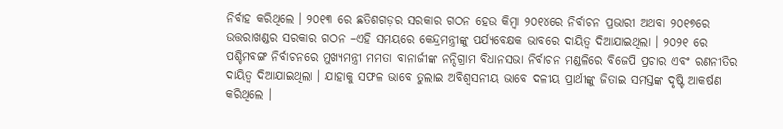ନିର୍ବାହ କରିଥିଲେ । ୨୦୧୩ ରେ ଛତିଶଗଡ଼ର ସରକାର ଗଠନ ହେଉ କିମ୍ବା ୨୦୧୪ରେ ନିର୍ବାଚନ ପ୍ରଭାରୀ ଅଥବା ୨୦୧୭ରେ ଉତ୍ତରାଖଣ୍ଡର ସରକାର ଗଠନ –ଏହି ସମୟରେ କେନ୍ଦ୍ରମନ୍ତ୍ରୀଙ୍କୁ ପର୍ଯ୍ୟବେକ୍ଷକ ଭାବରେ ଦାୟିତ୍ୱ ଦିଆଯାଇଥିଲା । ୨୦୨୧ ରେ ପଶ୍ଚିମବଙ୍ଗ ନିର୍ବାଚନରେ ମୁଖ୍ୟମନ୍ତ୍ରୀ ମମତା ବାନାର୍ଜୀଙ୍କ ନନ୍ଦିଗ୍ରାମ ବିଧାନସଭା ନିର୍ବାଚନ ମଣ୍ଡଳିରେ ବିଜେପି ପ୍ରଚାର ଏବଂ ରଣନୀତିର ଦାୟିତ୍ୱ ଦିଆଯାଇଥିଲା । ଯାହାକୁ ସଫଳ ଭାବେ ତୁଲାଇ ଅବିଶ୍ୱସନୀୟ ଭାବେ ଦଳୀୟ ପ୍ରାର୍ଥୀଙ୍କୁ ଜିତାଇ ସମସ୍ତଙ୍କ ଦୃଷ୍ଟି ଆକର୍ଷଣ କରିଥିଲେ ।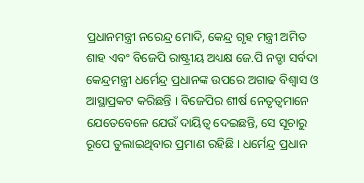ପ୍ରଧାନମନ୍ତ୍ରୀ ନରେନ୍ଦ୍ର ମୋଦି, କେନ୍ଦ୍ର ଗୃହ ମନ୍ତ୍ରୀ ଅମିତ ଶାହ ଏବଂ ବିଜେପି ରାଷ୍ଟ୍ରୀୟ ଅଧ୍ୟକ୍ଷ ଜେ.ପି ନଡ୍ଡା ସର୍ବଦା କେନ୍ଦ୍ରମନ୍ତ୍ରୀ ଧର୍ମେନ୍ଦ୍ର ପ୍ରଧାନଙ୍କ ଉପରେ ଅଗାଢ ବିଶ୍ୱାସ ଓ ଆସ୍ଥାପ୍ରକଟ କରିଛନ୍ତି । ବିଜେପିର ଶୀର୍ଷ ନେତୃତ୍ୱମାନେ ଯେତେବେଳେ ଯେଉଁ ଦାୟିତ୍ୱ ଦେଇଛନ୍ତି, ସେ ସୂଚାରୁ ରୂପେ ତୁଲାଇଥିବାର ପ୍ରମାଣ ରହିଛି । ଧର୍ମେନ୍ଦ୍ର ପ୍ରଧାନ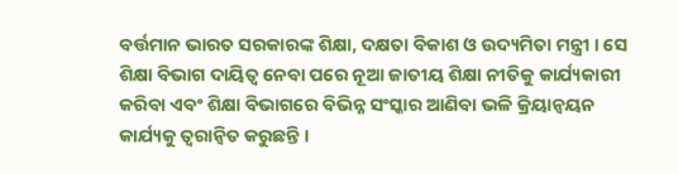ବର୍ତ୍ତମାନ ଭାରତ ସରକାରଙ୍କ ଶିକ୍ଷା, ଦକ୍ଷତା ବିକାଶ ଓ ଉଦ୍ୟମିତା ମନ୍ତ୍ରୀ । ସେ ଶିକ୍ଷା ବିଭାଗ ଦାୟିତ୍ୱ ନେବା ପରେ ନୂଆ ଜାତୀୟ ଶିକ୍ଷା ନୀତିକୁ କାର୍ଯ୍ୟକାରୀ କରିବା ଏବଂ ଶିକ୍ଷା ବିଭାଗରେ ବିଭିନ୍ନ ସଂସ୍କାର ଆଣିବା ଭଳି କ୍ରିୟାନ୍ୱୟନ କାର୍ଯ୍ୟକୁ ତ୍ୱରାନ୍ୱିତ କରୁଛନ୍ତି ।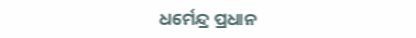ଧର୍ମେନ୍ଦ୍ର ପ୍ରଧାନ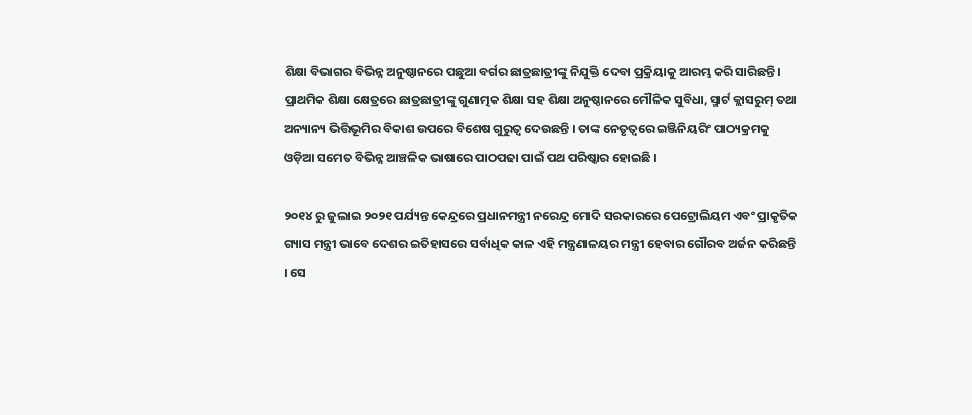ଶିକ୍ଷା ବିଭାଗର ବିଭିନ୍ନ ଅନୁଷ୍ଠାନରେ ପଛୁଆ ବର୍ଗର ଛାତ୍ରଛାତ୍ରୀଙ୍କୁ ନିଯୁକ୍ତି ଦେବା ପ୍ରକ୍ରିୟାକୁ ଆରମ୍ଭ କରି ସାରିଛନ୍ତି। ପ୍ରାଥମିକ ଶିକ୍ଷା କ୍ଷେତ୍ରରେ ଛାତ୍ରଛାତ୍ରୀଙ୍କୁ ଗୁଣାତ୍ମକ ଶିକ୍ଷା ସହ ଶିକ୍ଷା ଅନୁଷ୍ଠାନରେ ମୌଳିକ ସୁବିଧା, ସ୍ମାର୍ଟ କ୍ଲାସରୁମ୍ ତଥା ଅନ୍ୟାନ୍ୟ ଭିତ୍ତିଭୂମିର ବିକାଶ ଉପରେ ବିଶେଷ ଗୁରୁତ୍ୱ ଦେଉଛନ୍ତି । ତାଙ୍କ ନେତୃତ୍ୱରେ ଇଞ୍ଜିନିୟରିଂ ପାଠ୍ୟକ୍ରମକୁ ଓଡ଼ିଆ ସମେତ ବିଭିନ୍ନ ଆଞ୍ଚଳିକ ଭାଷାରେ ପାଠପଢା ପାଇଁ ପଥ ପରିଷ୍କାର ହୋଇଛି ।

୨୦୧୪ ରୁ ଜୁଲାଇ ୨୦୨୧ ପର୍ଯ୍ୟନ୍ତ କେନ୍ଦ୍ରରେ ପ୍ରଧାନମନ୍ତ୍ରୀ ନରେନ୍ଦ୍ର ମୋଦି ସରକାରରେ ପେଟ୍ରୋଲିୟମ ଏବଂ ପ୍ରାକୃତିକ ଗ୍ୟାସ ମନ୍ତ୍ରୀ ଭାବେ ଦେଶର ଇତିହାସରେ ସର୍ବାଧିକ କାଳ ଏହି ମନ୍ତ୍ରଣାଳୟର ମନ୍ତ୍ରୀ ହେବାର ଗୌରବ ଅର୍ଜନ କରିଛନ୍ତି । ସେ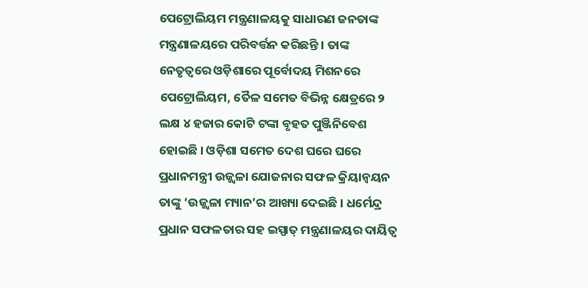ପେଟ୍ରୋଲିୟମ ମନ୍ତ୍ରଣାଳୟକୁ ସାଧାରଣ ଜନତାଙ୍କ ମନ୍ତ୍ରଣାଳୟରେ ପରିବର୍ତ୍ତନ କରିଛନ୍ତି । ତାଙ୍କ ନେତୃତ୍ୱରେ ଓଡ଼ିଶାରେ ପୂର୍ବୋଦୟ ମିଶନରେ ପେଟ୍ରୋଲିୟମ, ତୈଳ ସମେତ ବିଭିନ୍ନ କ୍ଷେତ୍ରରେ ୨ ଲକ୍ଷ ୪ ହଜାର କୋଟି ଟଙ୍କା ବୃହତ ପୁଞ୍ଜିନିବେଶ ହୋଇଛି । ଓଡ଼ିଶା ସମେତ ଦେଶ ଘରେ ଘରେ ପ୍ରଧାନମନ୍ତ୍ରୀ ଉଜ୍ଜ୍ୱଳା ଯୋଜନାର ସଫଳ କ୍ରିୟାନ୍ୱୟନ ତାଙ୍କୁ ‘ଉଜ୍ଜ୍ୱଳା ମ୍ୟାନ’ର ଆଖ୍ୟା ଦେଇଛି । ଧର୍ମେନ୍ଦ୍ର ପ୍ରଧାନ ସଫଳତାର ସହ ଇସ୍ପାତ୍ ମନ୍ତ୍ରଣାଳୟର ଦାୟିତ୍ୱ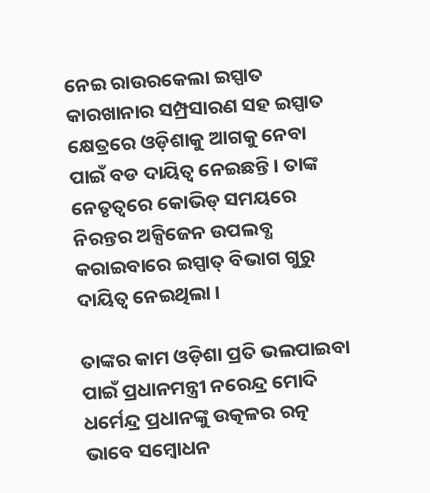ନେଇ ରାଉରକେଲା ଇସ୍ପାତ କାରଖାନାର ସମ୍ପ୍ରସାରଣ ସହ ଇସ୍ପାତ କ୍ଷେତ୍ରରେ ଓଡ଼ିଶାକୁ ଆଗକୁ ନେବା ପାଇଁ ବଡ ଦାୟିତ୍ୱ ନେଇଛନ୍ତି । ତାଙ୍କ ନେତୃତ୍ୱରେ କୋଭିଡ୍ ସମୟରେ ନିରନ୍ତର ଅକ୍ସିଜେନ ଉପଲବ୍ଧ କରାଇବାରେ ଇସ୍ପାତ୍ ବିଭାଗ ଗୁରୁ ଦାୟିତ୍ୱ ନେଇଥିଲା ।

ତାଙ୍କର କାମ ଓଡ଼ିଶା ପ୍ରତି ଭଲପାଇବା ପାଇଁ ପ୍ରଧାନମନ୍ତ୍ରୀ ନରେନ୍ଦ୍ର ମୋଦି ଧର୍ମେନ୍ଦ୍ର ପ୍ରଧାନଙ୍କୁ ଉତ୍କଳର ରତ୍ନ ଭାବେ ସମ୍ବୋଧନ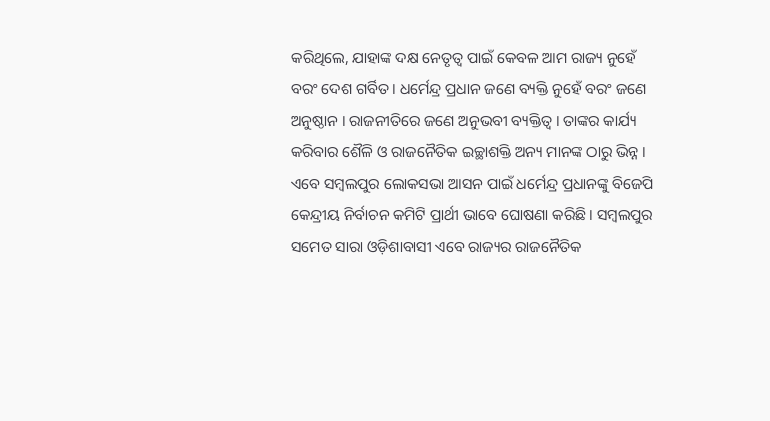କରିଥିଲେ, ଯାହାଙ୍କ ଦକ୍ଷ ନେତୃତ୍ୱ ପାଇଁ କେବଳ ଆମ ରାଜ୍ୟ ନୁହେଁ ବରଂ ଦେଶ ଗର୍ବିତ । ଧର୍ମେନ୍ଦ୍ର ପ୍ରଧାନ ଜଣେ ବ୍ୟକ୍ତି ନୁହେଁ ବରଂ ଜଣେ ଅନୁଷ୍ଠାନ । ରାଜନୀତିରେ ଜଣେ ଅନୁଭବୀ ବ୍ୟକ୍ତିତ୍ୱ । ତାଙ୍କର କାର୍ଯ୍ୟ କରିବାର ଶୈଳି ଓ ରାଜନୈତିକ ଇଚ୍ଛାଶକ୍ତି ଅନ୍ୟ ମାନଙ୍କ ଠାରୁ ଭିନ୍ନ । ଏବେ ସମ୍ବଲପୁର ଲୋକସଭା ଆସନ ପାଇଁ ଧର୍ମେନ୍ଦ୍ର ପ୍ରଧାନଙ୍କୁ ବିଜେପି କେନ୍ଦ୍ରୀୟ ନିର୍ବାଚନ କମିଟି ପ୍ରାର୍ଥୀ ଭାବେ ଘୋଷଣା କରିଛି । ସମ୍ବଲପୁର ସମେତ ସାରା ଓଡ଼ିଶାବାସୀ ଏବେ ରାଜ୍ୟର ରାଜନୈତିକ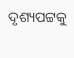ଦୃଶ୍ୟପଟ୍ଟକୁ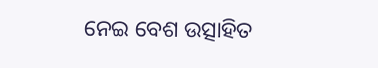ନେଇ ବେଶ ଉତ୍ସାହିତ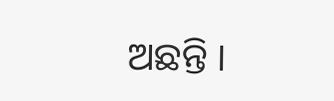ଅଛନ୍ତି ।